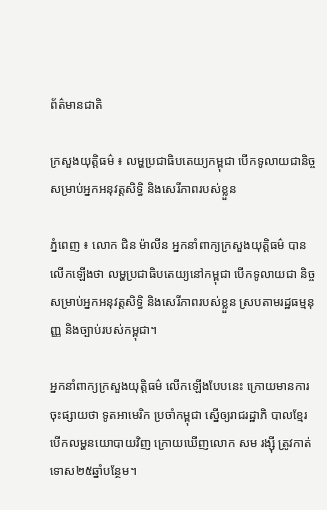ព័ត៌មានជាតិ

ក្រសួងយុត្តិធម៌ ៖ លម្ហប្រជាធិបតេយ្យកម្ពុជា បើកទូលាយជានិច្ច សម្រាប់អ្នកអនុវត្តសិទ្ធិ និងសេរីភាពរបស់ខ្លួន

ភ្នំពេញ ៖ លោក ជិន ម៉ាលីន អ្នកនាំពាក្យក្រសួងយុត្តិធម៌ បានលើកឡើងថា លម្ហប្រជាធិបតេយ្យនៅកម្ពុជា បើកទូលាយជា និច្ចសម្រាប់អ្នកអនុវត្តសិទ្ធិ និងសេរីភាពរបស់ខ្លួន ស្របតាមរដ្ឋធម្មនុញ្ញ និងច្បាប់របស់កម្ពុជា។

អ្នកនាំពាក្យក្រសួងយុត្តិធម៌ លើកឡើងបែបនេះ ក្រោយមានការចុះផ្សាយថា ទូតអាមេរិក ប្រចាំកម្ពុជា ស្នើឲ្យរាជរដ្ឋាភិ បាលខ្មែរ បើកលម្ហនយោបាយវិញ ក្រោយឃើញលោក សម រង្ស៊ី ត្រូវកាត់ទោស២៥ឆ្នាំបន្ថែម។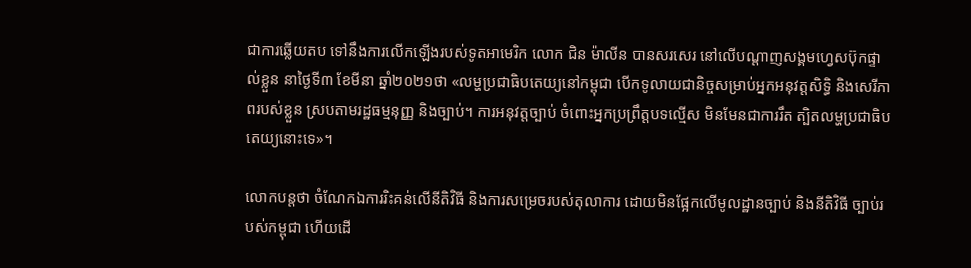ជាការឆ្លើយតប ទៅនឹងការលើកឡើងរបស់ទូតអាមេរិក លោក ជិន ម៉ាលីន បានសរសេរ នៅលើបណ្ដាញសង្គមហ្វេសប៊ុកផ្ទាល់ខ្លួន នាថ្ងៃទី៣ ខែមីនា ឆ្នាំ២០២១ថា «លម្ហប្រជាធិបតេយ្យនៅកម្ពុជា បើកទូលាយជានិច្ចសម្រាប់អ្នកអនុវត្តសិទ្ធិ និងសេរីភាពរបស់ខ្លួន ស្របតាមរដ្ឋធម្មនុញ្ញ និងច្បាប់។ ការអនុវត្តច្បាប់ ចំពោះអ្នកប្រព្រឹត្តបទល្មើស មិនមែនជាការរឹត ត្បិតលម្ហប្រជាធិបតេយ្យនោះទេ»។

លោកបន្ដថា ចំណែកឯការរិះគន់លើនីតិវិធី និងការសម្រេចរបស់តុលាការ ដោយមិនផ្អែកលើមូលដ្ឋានច្បាប់ និងនីតិវិធី ច្បាប់របស់កម្ពុជា ហើយដើ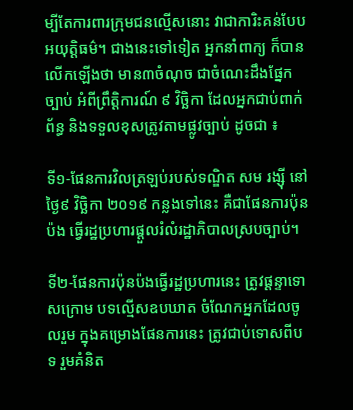ម្បីតែការពារក្រុមជនល្មើសនោះ វាជាការិះគន់បែបអយុត្តិធម៌។ ជាងនេះទៅទៀត អ្នកនាំពាក្យ ក៏បានលើកឡើងថា មាន៣ចំណុច ជាចំណេះដឹងផ្នែកច្បាប់ អំពីព្រឹត្តិការណ៍ ៩ វិច្ឆិកា ដែលអ្នកជាប់ពាក់ព័ន្ធ និងទទួលខុសត្រូវតាមផ្លូវច្បាប់ ដូចជា ៖

ទី១-ផែនការវិលត្រឡប់របស់ទណ្ឌិត សម រង្ស៊ី នៅថ្ងៃ៩ វិច្ឆិកា ២០១៩ កន្លងទៅនេះ គឺជាផែនការប៉ុនប៉ង ធ្វើរដ្ឋប្រហារផ្តួលរំលំរដ្ឋាភិបាលស្របច្បាប់។

ទី២-ផែនការប៉ុនប៉ងធ្វើរដ្ឋប្រហារនេះ ត្រូវផ្តន្ទាទោសក្រោម បទល្មើសឧបឃាត ចំណែកអ្នកដែលចូលរួម ក្នុងគម្រោងផែនការនេះ ត្រូវជាប់ទោសពីបទ រួមគំនិត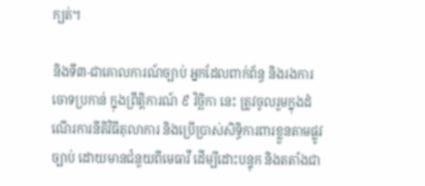ក្បត់។

និងទី៣-ជាគោលការណ៍ច្បាប់ អ្នកដែលពាក់ព័ន្ធ និងរងការចោទប្រកាន់ ក្នុងព្រឹត្តិការណ៍ ៩ វិច្ឆិកា នេះ ត្រូវចូលរួមក្នុងដំណើរការនីតិវិធីតុលាការ និងប្រើប្រាស់សិទ្ធិការពារខ្លួនតាមផ្លូវច្បាប់ ដោយមានជំនួយពីមេធាវី ដើម្បីដោះបន្ទុក និងតតាំងជា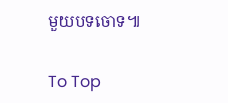មួយបទចោទ៕

To Top